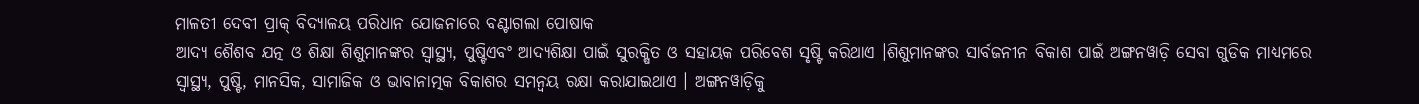ମାଳତୀ ଦେବୀ ପ୍ରାକ୍ ବିଦ୍ୟାଳୟ ପରିଧାନ ଯୋଜନାରେ ବଣ୍ଟାଗଲା ପୋଷାକ
ଆଦ୍ୟ ଶୈଶବ ଯତ୍ନ ଓ ଶିକ୍ଷା ଶିଶୁମାନଙ୍କର ସ୍ୱାସ୍ଥ୍ୟ, ପୁଷ୍ଟିଏବଂ ଆଦ୍ୟଶିକ୍ଷା ପାଇଁ ସୁରକ୍ଷିତ ଓ ସହାୟକ ପରିବେଶ ସୃଷ୍ଟି କରିଥାଏ ।ଶିଶୁମାନଙ୍କର ସାର୍ବଜନୀନ ବିକାଶ ପାଇଁ ଅଙ୍ଗନୱାଡ଼ି ସେବା ଗୁଡିକ ମାଧ୍ୟମରେ ସ୍ୱାସ୍ଥ୍ୟ, ପୁଷ୍ଟି, ମାନସିକ, ସାମାଜିକ ଓ ଭାବାନାତ୍ମକ ବିକାଶର ସମନ୍ୱୟ ରକ୍ଷା କରାଯାଇଥାଏ । ଅଙ୍ଗନୱାଡ଼ିକୁ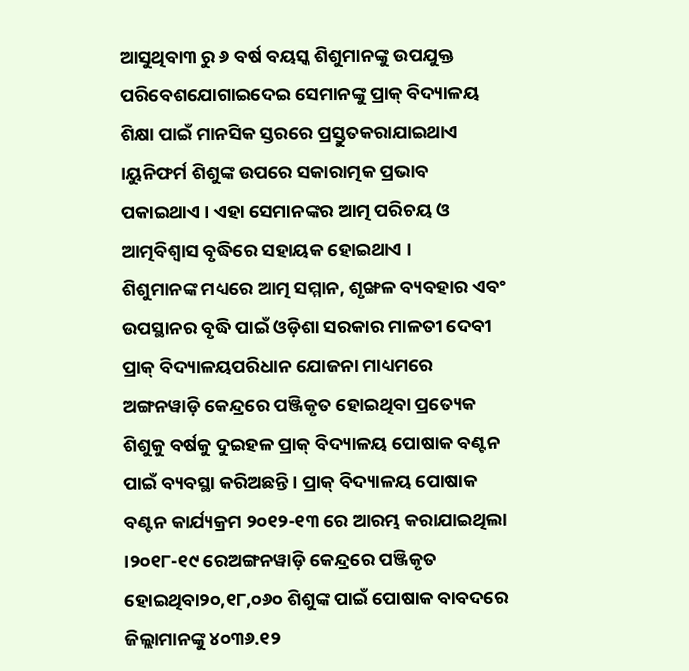ଆସୁଥିବା୩ ରୁ ୬ ବର୍ଷ ବୟସ୍କ ଶିଶୁମାନଙ୍କୁ ଉପଯୁକ୍ତ ପରିବେଶଯୋଗାଇଦେଇ ସେମାନଙ୍କୁ ପ୍ରାକ୍ ବିଦ୍ୟାଳୟ ଶିକ୍ଷା ପାଇଁ ମାନସିକ ସ୍ତରରେ ପ୍ରସ୍ତୁତକରାଯାଇଥାଏ ।ୟୁନିଫର୍ମ ଶିଶୁଙ୍କ ଉପରେ ସକାରାତ୍ମକ ପ୍ରଭାବ ପକାଇଥାଏ । ଏହା ସେମାନଙ୍କର ଆତ୍ମ ପରିଚୟ ଓ ଆତ୍ମବିଶ୍ୱାସ ବୃଦ୍ଧିରେ ସହାୟକ ହୋଇଥାଏ ।
ଶିଶୁମାନଙ୍କ ମଧ୍ୟରେ ଆତ୍ମ ସମ୍ମାନ, ଶୃଙ୍ଖଳ ବ୍ୟବହାର ଏବଂ ଉପସ୍ଥାନର ବୃଦ୍ଧି ପାଇଁ ଓଡ଼ିଶା ସରକାର ମାଳତୀ ଦେବୀ ପ୍ରାକ୍ ବିଦ୍ୟାଳୟପରିଧାନ ଯୋଜନା ମାଧ୍ୟମରେ ଅଙ୍ଗନୱାଡ଼ି କେନ୍ଦ୍ରରେ ପଞ୍ଜିକୃତ ହୋଇଥିବା ପ୍ରତ୍ୟେକ ଶିଶୁକୁ ବର୍ଷକୁ ଦୁଇହଳ ପ୍ରାକ୍ ବିଦ୍ୟାଳୟ ପୋଷାକ ବଣ୍ଟନ ପାଇଁ ବ୍ୟବସ୍ଥା କରିଅଛନ୍ତି । ପ୍ରାକ୍ ବିଦ୍ୟାଳୟ ପୋଷାକ ବଣ୍ଟନ କାର୍ଯ୍ୟକ୍ରମ ୨୦୧୨-୧୩ ରେ ଆରମ୍ଭ କରାଯାଇଥିଲା ।୨୦୧୮-୧୯ ରେଅଙ୍ଗନୱାଡ଼ି କେନ୍ଦ୍ରରେ ପଞ୍ଜିକୃତ ହୋଇଥିବା୨୦,୧୮,୦୬୦ ଶିଶୁଙ୍କ ପାଇଁ ପୋଷାକ ବାବଦରେ ଜିଲ୍ଲାମାନଙ୍କୁ ୪୦୩୬.୧୨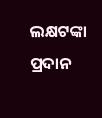ଲକ୍ଷଟଙ୍କା ପ୍ରଦାନ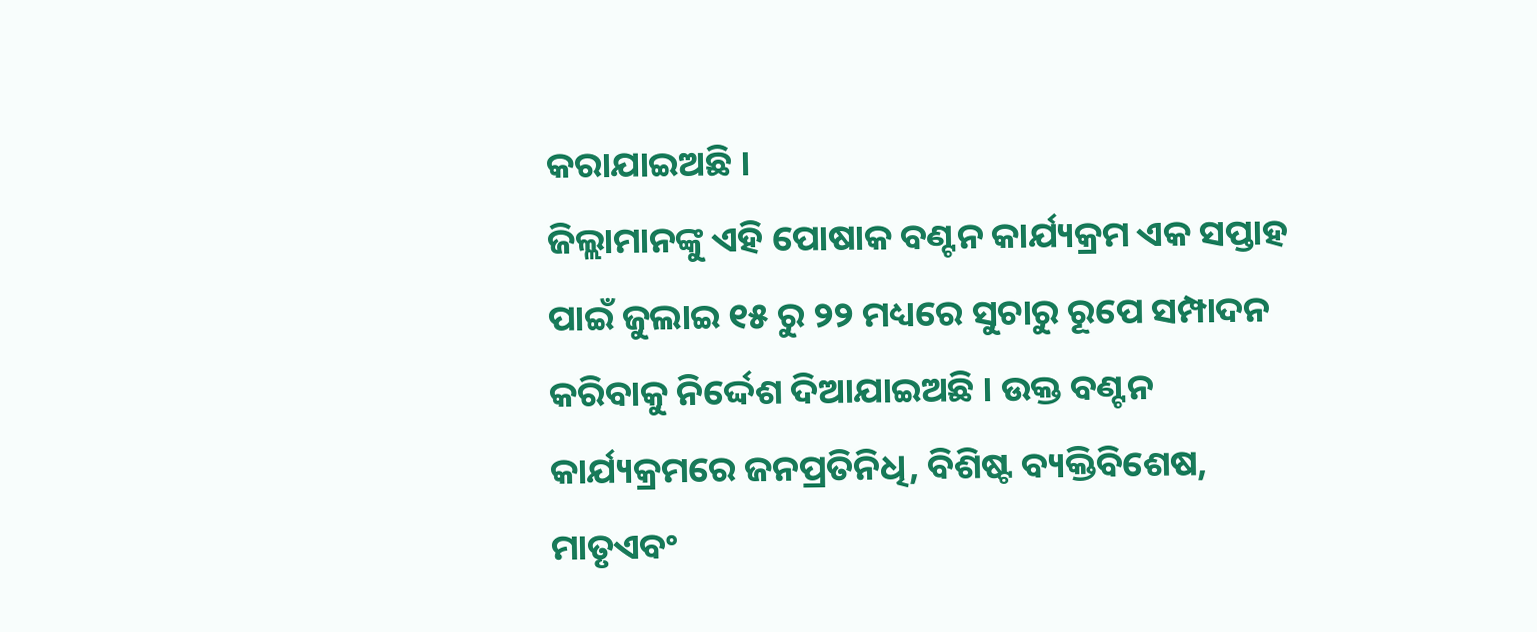କରାଯାଇଅଛି ।
ଜିଲ୍ଲାମାନଙ୍କୁ ଏହି ପୋଷାକ ବଣ୍ଟନ କାର୍ଯ୍ୟକ୍ରମ ଏକ ସପ୍ତାହ ପାଇଁ ଜୁଲାଇ ୧୫ ରୁ ୨୨ ମଧ୍ୟରେ ସୁଚାରୁ ରୂପେ ସମ୍ପାଦନ କରିବାକୁ ନିର୍ଦ୍ଦେଶ ଦିଆଯାଇଅଛି । ଉକ୍ତ ବଣ୍ଟନ କାର୍ଯ୍ୟକ୍ରମରେ ଜନପ୍ରତିନିଧି, ବିଶିଷ୍ଟ ବ୍ୟକ୍ତିବିଶେଷ, ମାତୃଏବଂ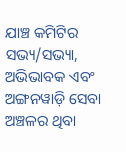ଯାଞ୍ଚ କମିଟିର ସଭ୍ୟ/ସଭ୍ୟା, ଅଭିଭାବକ ଏବଂ ଅଙ୍ଗନୱାଡ଼ି ସେବା ଅଞ୍ଚଳର ଥିବା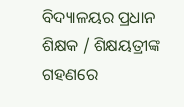ବିଦ୍ୟାଳୟର ପ୍ରଧାନ ଶିକ୍ଷକ / ଶିକ୍ଷୟତ୍ରୀଙ୍କ ଗହଣରେ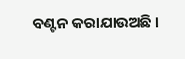ବଣ୍ଟନ କରାଯାଉଅଛି ।